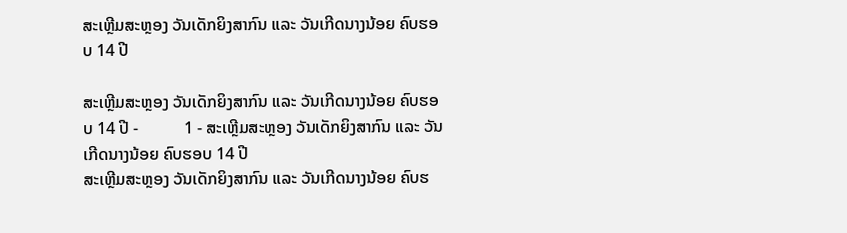ສະເຫຼີມສະຫຼອງ ວັນເດັກຍິງສາກົນ ແລະ ວັນເກີດນາງນ້ອຍ ຄົບຮອບ 14 ປີ

ສະເຫຼີມສະຫຼອງ ວັນເດັກຍິງສາກົນ ແລະ ວັນເກີດນາງນ້ອຍ ຄົບຮອບ 14 ປີ -           1 - ສະເຫຼີມສະຫຼອງ ວັນເດັກຍິງສາກົນ ແລະ ວັນເກີດນາງນ້ອຍ ຄົບຮອບ 14 ປີ
ສະເຫຼີມສະຫຼອງ ວັນເດັກຍິງສາກົນ ແລະ ວັນເກີດນາງນ້ອຍ ຄົບຮ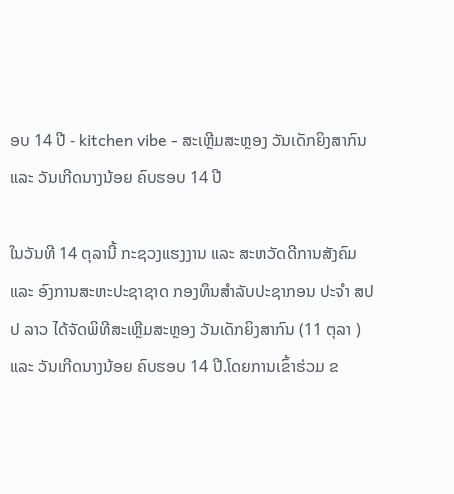ອບ 14 ປີ - kitchen vibe - ສະເຫຼີມສະຫຼອງ ວັນເດັກຍິງສາກົນ ແລະ ວັນເກີດນາງນ້ອຍ ຄົບຮອບ 14 ປີ

ໃນວັນທີ 14 ຕຸລານີ້ ກະຊວງແຮງງານ ແລະ ສະຫວັດດີການສັງຄົມ ແລະ ອົງການສະຫະປະຊາຊາດ ກອງທຶນສຳລັບປະຊາກອນ ປະຈຳ ສປປ ລາວ ໄດ້ຈັດພິທີສະເຫຼີມສະຫຼອງ ວັນເດັກຍິງສາກົນ (11 ຕຸລາ ) ແລະ ວັນເກີດນາງນ້ອຍ ຄົບຮອບ 14 ປີ.ໂດຍການເຂົ້າຮ່ວມ ຂ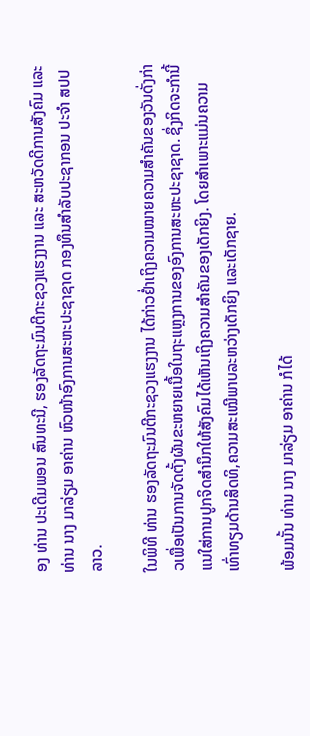ອງ ທ່ານ ປະເດີມພອນ ສົນທະນີ, ຮອງລັດຖະມົນຕີກະຊວງແຮງງານ ແລະ ສະຫວັດດີການສັງຄົມ ແລະ ທ່ານ ນາງ ມາລ່ຽມ ອາຄ່ານ ຫົວໜ້າອົງການສະຫະປະຊາຊາດ ກອງທຶນສຳລັບປະຊາກອນ ປະຈຳ ສປປ ລາວ.

ໃນພິທີ ທ່ານ ຮອງລັດຖະມົນຕີກະຊວງແຮງງານ ໄດ້ກ່າວຢ່ຳເຖິງຄວາມໝາຍຄວາມສຳຄັນຂອງວັນດັ່ງກ່າວເພື່ອເປັນການຈັດຕັ້ງຜັນຂະຫຍາຍເນື້ອໃນຖະແຫຼງການຂອງອົງການສະຫະປະຊາຊາດ. ຊຶ່ງກິດຈະກຳນີ້ແນໃສ່ການປູກຈິດສຳນຶກໃຫ້ສັງຄົມໄດ້ເຫັນເຖິງຄວາມສຳຄັນຂອງເດັກຍິງ. ໂດຍສຳເພາະແມ່ນຄວາມເທົ່າທຽມດ້ານສິດທິ,ຄວາມສະເໝີພາບລະຫວ່າງເດັກຍິງ ແລະເດັກຊາຍ.

ພ້ອມນັ້ນ ທ່ານ ນາງ ມາລ່ຽມ ອາຄ່ານ ກໍໄດ້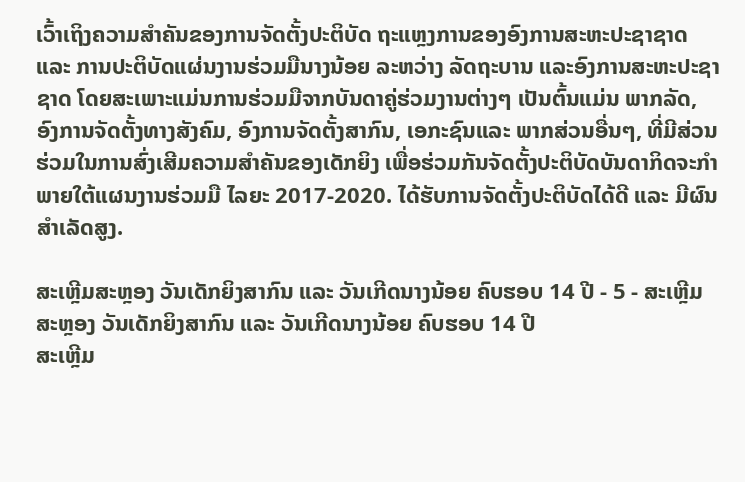ເວົ້າເຖິງຄວາມສຳຄັນຂອງການຈັດຕັ້ງປະຕິບັດ ຖະແຫຼງການຂອງອົງການສະຫະປະຊາຊາດ ແລະ ການປະຕິບັດແຜ່ນງານຮ່ວມມືນາງນ້ອຍ ລະຫວ່າງ ລັດຖະບານ ແລະອົງການສະຫະປະຊາຊາດ ໂດຍສະເພາະແມ່ນການຮ່ວມມືຈາກບັນດາຄູ່ຮ່ວມງານຕ່າງໆ ເປັນຕົ້ນແມ່ນ ພາກລັດ, ອົງການຈັດຕັ້ງທາງສັງຄົມ, ອົງການຈັດຕັ້ງສາກົນ, ເອກະຊົນແລະ ພາກສ່ວນອື່ນໆ, ທີ່ມີສ່ວນຮ່ວມໃນການສົ່ງເສີມຄວາມສຳຄັນຂອງເດັກຍິງ ເພື່ອຮ່ວມກັນຈັດຕັ້ງປະຕິບັດບັນດາກິດຈະກຳພາຍໃຕ້ແຜນງານຮ່ວມມື ໄລຍະ 2017-2020. ໄດ້ຮັບການຈັດຕັ້ງປະຕິບັດໄດ້ດີ ແລະ ມີຜົນສຳເລັດສູງ.

ສະເຫຼີມສະຫຼອງ ວັນເດັກຍິງສາກົນ ແລະ ວັນເກີດນາງນ້ອຍ ຄົບຮອບ 14 ປີ - 5 - ສະເຫຼີມສະຫຼອງ ວັນເດັກຍິງສາກົນ ແລະ ວັນເກີດນາງນ້ອຍ ຄົບຮອບ 14 ປີ
ສະເຫຼີມ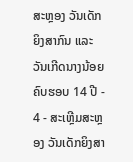ສະຫຼອງ ວັນເດັກຍິງສາກົນ ແລະ ວັນເກີດນາງນ້ອຍ ຄົບຮອບ 14 ປີ - 4 - ສະເຫຼີມສະຫຼອງ ວັນເດັກຍິງສາ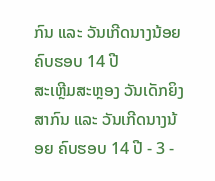ກົນ ແລະ ວັນເກີດນາງນ້ອຍ ຄົບຮອບ 14 ປີ
ສະເຫຼີມສະຫຼອງ ວັນເດັກຍິງສາກົນ ແລະ ວັນເກີດນາງນ້ອຍ ຄົບຮອບ 14 ປີ - 3 -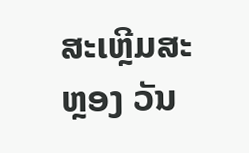ສະເຫຼີມສະຫຼອງ ວັນ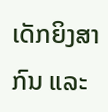ເດັກຍິງສາກົນ ແລະ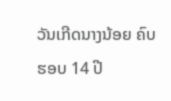ວັນເກີດນາງນ້ອຍ ຄົບຮອບ 14 ປີ